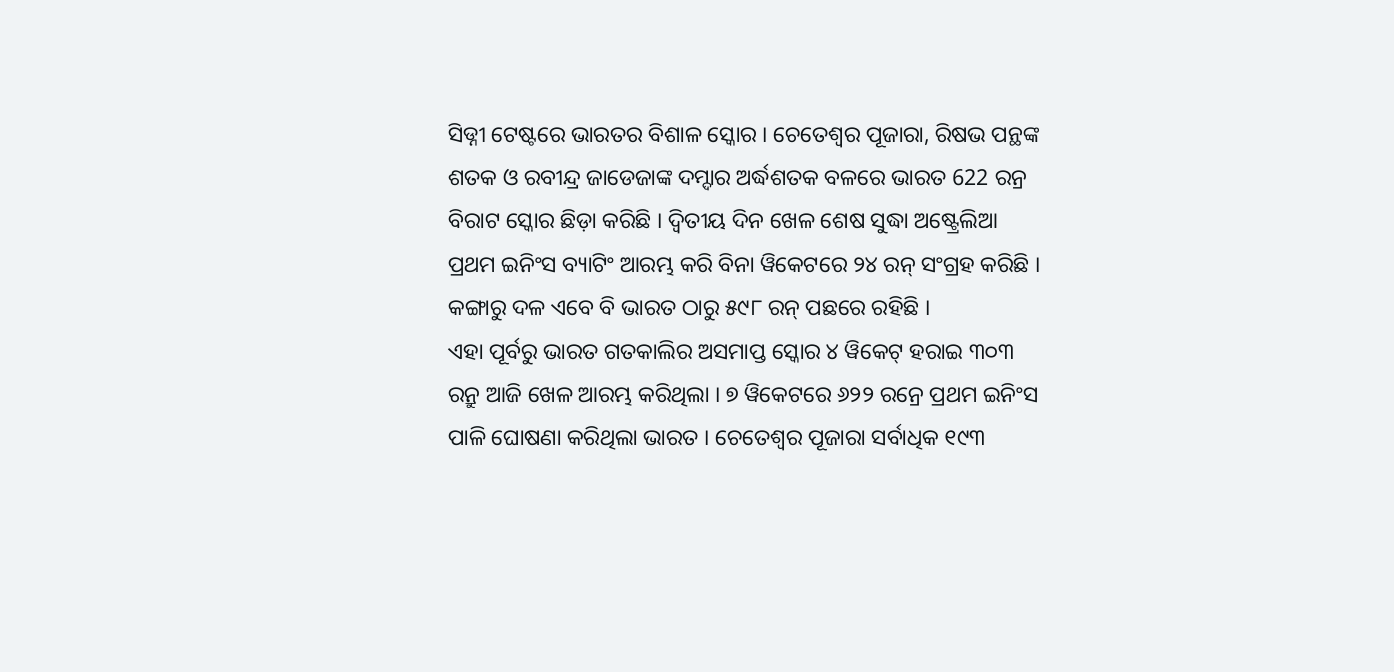ସିଡ୍ନୀ ଟେଷ୍ଟରେ ଭାରତର ବିଶାଳ ସ୍କୋର । ଚେତେଶ୍ବର ପୂଜାରା, ରିଷଭ ପନ୍ଥଙ୍କ ଶତକ ଓ ରବୀନ୍ଦ୍ର ଜାଡେଜାଙ୍କ ଦମ୍ଦାର ଅର୍ଦ୍ଧଶତକ ବଳରେ ଭାରତ 622 ରନ୍ର ବିରାଟ ସ୍କୋର ଛିଡ଼ା କରିଛି । ଦ୍ବିତୀୟ ଦିନ ଖେଳ ଶେଷ ସୁଦ୍ଧା ଅଷ୍ଟ୍ରେଲିଆ ପ୍ରଥମ ଇନିଂସ ବ୍ୟାଟିଂ ଆରମ୍ଭ କରି ବିନା ୱିକେଟରେ ୨୪ ରନ୍ ସଂଗ୍ରହ କରିଛି । କଙ୍ଗାରୁ ଦଳ ଏବେ ବି ଭାରତ ଠାରୁ ୫୯୮ ରନ୍ ପଛରେ ରହିଛି ।
ଏହା ପୂର୍ବରୁ ଭାରତ ଗତକାଲିର ଅସମାପ୍ତ ସ୍କୋର ୪ ୱିକେଟ୍ ହରାଇ ୩୦୩ ରନ୍ରୁ ଆଜି ଖେଳ ଆରମ୍ଭ କରିଥିଲା । ୭ ୱିକେଟରେ ୬୨୨ ରନ୍ରେ ପ୍ରଥମ ଇନିଂସ ପାଳି ଘୋଷଣା କରିଥିଲା ଭାରତ । ଚେତେଶ୍ବର ପୂଜାରା ସର୍ବାଧିକ ୧୯୩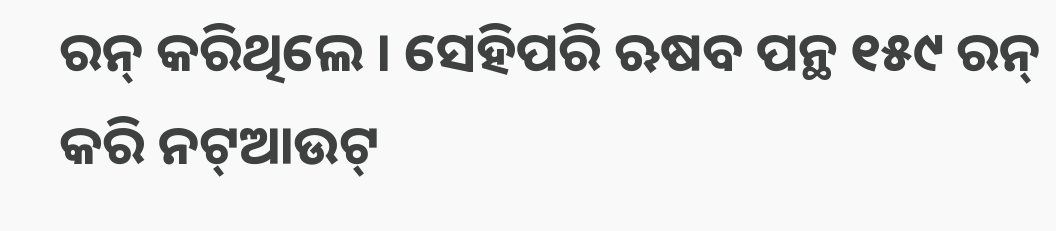ରନ୍ କରିଥିଲେ । ସେହିପରି ଋଷବ ପନ୍ଥ ୧୫୯ ରନ୍ କରି ନଟ୍ଆଉଟ୍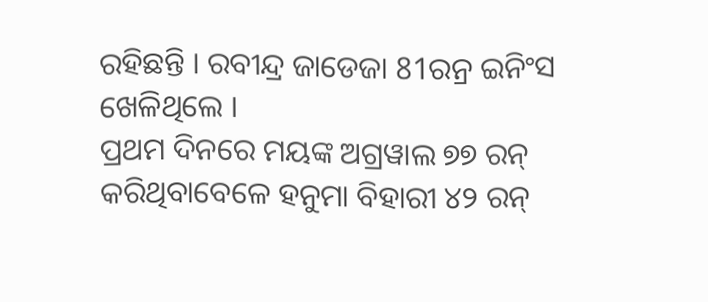ରହିଛନ୍ତି । ରବୀନ୍ଦ୍ର ଜାଡେଜା 81ରନ୍ର ଇନିଂସ ଖେଳିଥିଲେ ।
ପ୍ରଥମ ଦିନରେ ମୟଙ୍କ ଅଗ୍ରୱାଲ ୭୭ ରନ୍ କରିଥିବାବେଳେ ହନୁମା ବିହାରୀ ୪୨ ରନ୍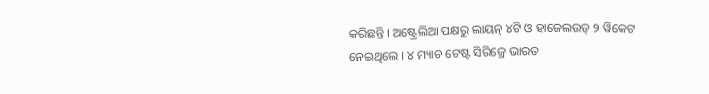କରିଛନ୍ତି । ଅଷ୍ଟ୍ରେଲିଆ ପକ୍ଷରୁ ଲାୟନ୍ ୪ଟି ଓ ହାଜେଲଉଡ୍ ୨ ୱିକେଟ ନେଇଥିଲେ । ୪ ମ୍ୟାଚ ଟେଷ୍ଟ ସିରିଜ୍ରେ ଭାରତ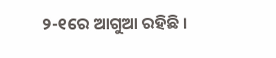୨-୧ରେ ଆଗୁଆ ରହିଛି ।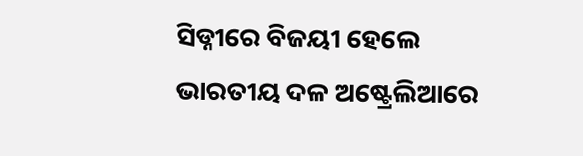ସିଡ୍ନୀରେ ବିଜୟୀ ହେଲେ ଭାରତୀୟ ଦଳ ଅଷ୍ଟ୍ରେଲିଆରେ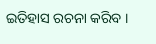ଇତିହାସ ରଚନା କରିବ ।